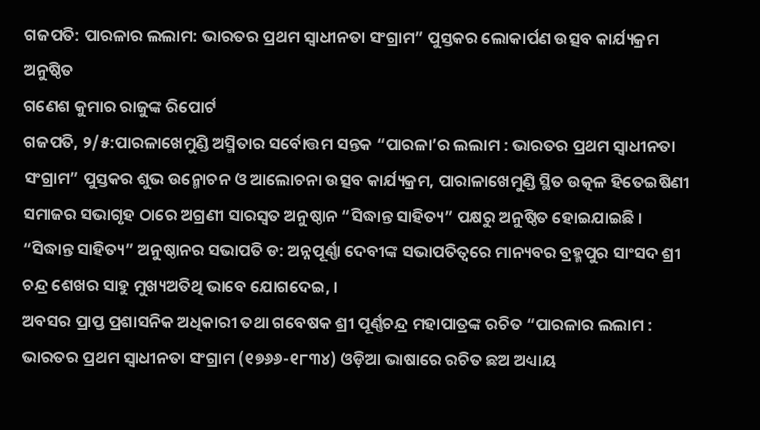ଗଜପତି: ପାରଳାର ଲଲାମ: ଭାରତର ପ୍ରଥମ ସ୍ବାଧୀନତା ସଂଗ୍ରାମ” ପୁସ୍ତକର ଲୋକାର୍ପଣ ଉତ୍ସବ କାର୍ଯ୍ୟକ୍ରମ ଅନୁଷ୍ଠିତ
ଗଣେଶ କୁମାର ରାଜୁଙ୍କ ରିପୋର୍ଟ
ଗଜପତି, ୨/୫:ପାରଳାଖେମୁଣ୍ଡି ଅସ୍ମିତାର ସର୍ବୋତ୍ତମ ସନ୍ତକ “ପାରଳା’ର ଲଲାମ : ଭାରତର ପ୍ରଥମ ସ୍ବାଧୀନତା ସଂଗ୍ରାମ” ପୁସ୍ତକର ଶୁଭ ଉନ୍ମୋଚନ ଓ ଆଲୋଚନା ଉତ୍ସବ କାର୍ଯ୍ୟକ୍ରମ, ପାରାଳାଖେମୁଣ୍ଡି ସ୍ଥିତ ଉତ୍କଳ ହିତେଇଷିଣୀ ସମାଜର ସଭାଗୃହ ଠାରେ ଅଗ୍ରଣୀ ସାରସ୍ୱତ ଅନୁଷ୍ଠାନ “ସିଦ୍ଧାନ୍ତ ସାହିତ୍ୟ” ପକ୍ଷରୁ ଅନୁଷ୍ଠିତ ହୋଇଯାଇଛି ।
“ସିଦ୍ଧାନ୍ତ ସାହିତ୍ୟ” ଅନୁଷ୍ଠାନର ସଭାପତି ଡ: ଅନ୍ନପୂର୍ଣ୍ଣା ଦେବୀଙ୍କ ସଭାପତିତ୍ୱରେ ମାନ୍ୟବର ବ୍ରହ୍ମପୁର ସାଂସଦ ଶ୍ରୀ ଚନ୍ଦ୍ର ଶେଖର ସାହୁ ମୁଖ୍ୟଅତିଥି ଭାବେ ଯୋଗଦେଇ, ।
ଅବସର ପ୍ରାପ୍ତ ପ୍ରଶାସନିକ ଅଧିକାରୀ ତଥା ଗବେଷକ ଶ୍ରୀ ପୂର୍ଣ୍ଣଚନ୍ଦ୍ର ମହାପାତ୍ରଙ୍କ ରଚିତ “ପାରଳାର ଲଲାମ : ଭାରତର ପ୍ରଥମ ସ୍ବାଧୀନତା ସଂଗ୍ରାମ (୧୭୬୬-୧୮୩୪) ଓଡ଼ିଆ ଭାଷାରେ ରଚିତ ଛଅ ଅଧ୍ୟାୟ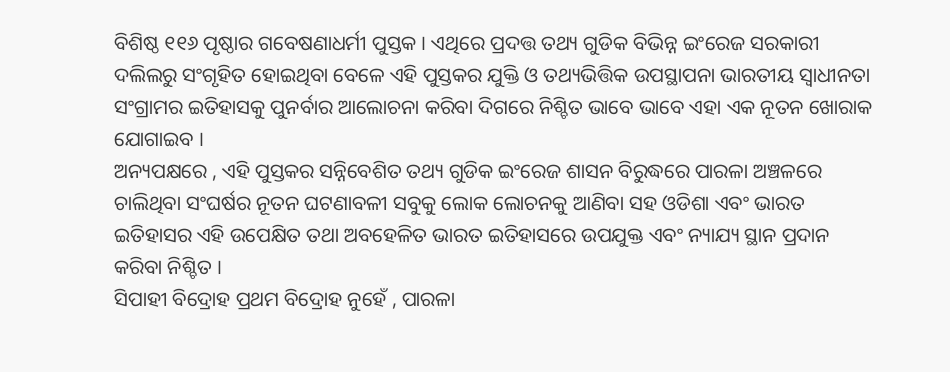ବିଶିଷ୍ଠ ୧୧୬ ପୃଷ୍ଠାର ଗବେଷଣାଧର୍ମୀ ପୁସ୍ତକ । ଏଥିରେ ପ୍ରଦତ୍ତ ତଥ୍ୟ ଗୁଡିକ ବିଭିନ୍ନ ଇଂରେଜ ସରକାରୀ ଦଲିଲରୁ ସଂଗୃହିତ ହୋଇଥିବା ବେଳେ ଏହି ପୁସ୍ତକର ଯୁକ୍ତି ଓ ତଥ୍ୟଭିତ୍ତିକ ଉପସ୍ଥାପନା ଭାରତୀୟ ସ୍ବାଧୀନତା ସଂଗ୍ରାମର ଇତିହାସକୁ ପୁନର୍ବାର ଆଲୋଚନା କରିବା ଦିଗରେ ନିଶ୍ଚିତ ଭାବେ ଭାବେ ଏହା ଏକ ନୂତନ ଖୋରାକ ଯୋଗାଇବ ।
ଅନ୍ୟପକ୍ଷରେ , ଏହି ପୁସ୍ତକର ସନ୍ନିବେଶିତ ତଥ୍ୟ ଗୁଡିକ ଇଂରେଜ ଶାସନ ବିରୁଦ୍ଧରେ ପାରଳା ଅଞ୍ଚଳରେ ଚାଲିଥିବା ସଂଘର୍ଷର ନୂତନ ଘଟଣାବଳୀ ସବୁକୁ ଲୋକ ଲୋଚନକୁ ଆଣିବା ସହ ଓଡିଶା ଏବଂ ଭାରତ ଇତିହାସର ଏହି ଉପେକ୍ଷିତ ତଥା ଅବହେଳିତ ଭାରତ ଇତିହାସରେ ଉପଯୁକ୍ତ ଏବଂ ନ୍ୟାଯ୍ୟ ସ୍ଥାନ ପ୍ରଦାନ କରିବା ନିଶ୍ଚିତ ।
ସିପାହୀ ବିଦ୍ରୋହ ପ୍ରଥମ ବିଦ୍ରୋହ ନୁହେଁ , ପାରଳା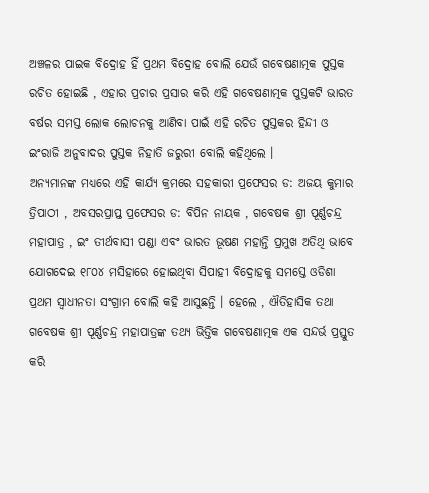ଅଞ୍ଚଳର ପାଇକ ବିଦ୍ରୋହ ହିଁ ପ୍ରଥମ ବିଦ୍ରୋହ ବୋଲି ଯେଉଁ ଗବେଷଣାତ୍ମକ ପୁସ୍ତକ ରଚିତ ହୋଇଛି , ଏହାର ପ୍ରଚାର ପ୍ରସାର କରି ଏହି ଗବେଷଣାତ୍ମକ ପୁସ୍ତକଟି ଭାରତ ବର୍ଷର ସମସ୍ତ ଲୋକ ଲୋଚନକୁ ଆଣିବା ପାଇଁ ଏହି ରଚିତ ପୁସ୍ତକର ହିନ୍ଦୀ ଓ ଇଂରାଜି ଅନୁବାଦର ପୁସ୍ତକ ନିହାତି ଜରୁରୀ ବୋଲି କହିଥିଲେ ।
ଅନ୍ୟମାନଙ୍କ ମଧ୍ୟରେ ଏହି କାର୍ଯ୍ୟ କ୍ରମରେ ସହକାରୀ ପ୍ରଫେସର ଡ: ଅଜୟ କୁମାର ତ୍ରିପାଠୀ , ଅବସରପ୍ରାପ୍ତ ପ୍ରଫେସର ଡ: ବିପିନ ନାୟକ , ଗବେଷକ ଶ୍ରୀ ପୂର୍ଣ୍ଣଚନ୍ଦ୍ର ମହାପାତ୍ର , ଇଂ ତୀର୍ଥବାସୀ ପଣ୍ଡା ଏବଂ ଭାରତ ଭୂଷଣ ମହାନ୍ତି ପ୍ରମୁଖ ଅତିଥି ଭାବେ ଯୋଗଦେଇ ୧୮୦୪ ମସିହାରେ ହୋଇଥିବା ସିପାହୀ ବିଦ୍ରୋହକୁ ସମସ୍ତେ ଓଡିଶା ପ୍ରଥମ ସ୍ବାଧୀନତା ସଂଗ୍ରାମ ବୋଲି କହି ଆସୁଛନ୍ତି । ହେଲେ , ଐତିହାସିକ ତଥା ଗବେଷକ ଶ୍ରୀ ପୂର୍ଣ୍ଣଚନ୍ଦ୍ର ମହାପାତ୍ରଙ୍କ ତଥ୍ୟ ଭିତ୍ତିକ ଗବେଷଣାତ୍ମକ ଏକ ସନ୍ଦର୍ଭ ପ୍ରସ୍ତୁତ କରି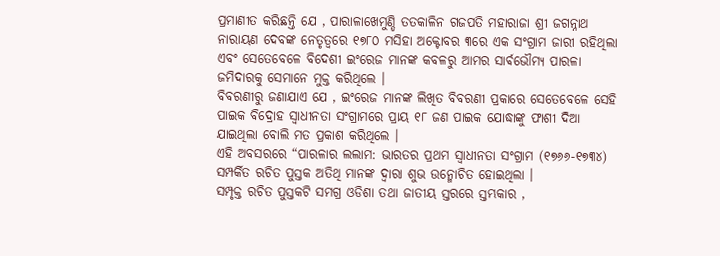ପ୍ରମାଣୀତ କରିଛନ୍ତି ଯେ , ପାରାଳାଖେମୁଣ୍ଡି ତତକାଳିନ ଗଜପତି ମହାରାଜା ଶ୍ରୀ ଜଗନ୍ନାଥ ନାରାୟଣ ଦେବଙ୍କ ନେତୃତ୍ୱରେ ୧୭୮୦ ମସିହା ଅକ୍ଟୋବର ୩ରେ ଏକ ସଂଗ୍ରାମ ଜାରୀ ରହିଥିଲା ଏବଂ ସେତେବେଳେ ବିଦେଶୀ ଇଂରେଜ ମାନଙ୍କ କବଳରୁ ଆମର ସାର୍ଵଭୌମ୍ୟ ପାରଳା ଜମିଦାରକୁ ସେମାନେ ମୁକ୍ତ କରିଥିଲେ ।
ବିବରଣୀରୁ ଜଣାଯାଏ ଯେ , ଇଂରେଜ ମାନଙ୍କ ଲିଖିତ ବିବରଣୀ ପ୍ରକାରେ ସେତେବେଳେ ସେହି ପାଇକ ବିଦ୍ରୋହ ସ୍ବାଧୀନତା ସଂଗ୍ରାମରେ ପ୍ରାୟ ୧୮ ଜଣ ପାଇକ ଯୋଦ୍ଧାଙ୍କୁ ଫାଶୀ ଦିଆ ଯାଇଥିଲା ବୋଲି ମତ ପ୍ରକାଶ କରିଥିଲେ ।
ଏହି ଅବସରରେ “ପାରଳାର ଲଲାମ: ଭାରତର ପ୍ରଥମ ସ୍ବାଧୀନତା ସଂଗ୍ରାମ (୧୭୬୬-୧୭୩୪) ସମ୍ପର୍କିତ ରଚିତ ପୁସ୍ତକ ଅତିଥି ମାନଙ୍କ ଦ୍ୱାରା ଶୁଭ ଉନ୍ମୋଚିତ ହୋଇଥିଲା ।
ସମ୍ପୃକ୍ତ ରଚିତ ପୁସ୍ତକଟି ସମଗ୍ର ଓଡିଶା ତଥା ଜାତୀୟ ସ୍ତରରେ ସ୍ତମ୍ଭକାର ,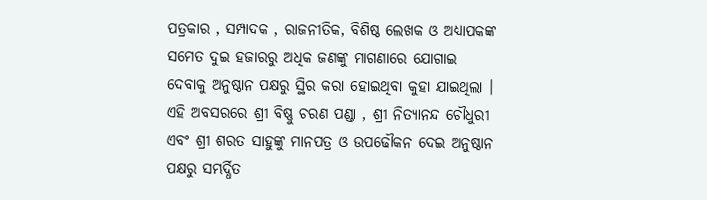ପତ୍ରକାର , ସମ୍ପାଦକ , ରାଜନୀତିକ, ବିଶିଷ୍ଠ ଲେଖକ ଓ ଅଧ୍ୟାପକଙ୍କ ସମେତ ଦୁଇ ହଜାରରୁ ଅଧିକ ଜଣଙ୍କୁ ମାଗଣାରେ ଯୋଗାଇ ଦେବାକୁ ଅନୁଷ୍ଠାନ ପକ୍ଷରୁ ସ୍ଥିର କରା ହୋଇଥିବା କୁହା ଯାଇଥିଲା ।
ଏହି ଅବସରରେ ଶ୍ରୀ ବିଷ୍ଣୁ ଚରଣ ପଣ୍ଡା , ଶ୍ରୀ ନିତ୍ୟାନନ୍ଦ ଚୌଧୁରୀ ଏବଂ ଶ୍ରୀ ଶରତ ସାହୁଙ୍କୁ ମାନପତ୍ର ଓ ଉପଢୌକନ ଦେଇ ଅନୁଷ୍ଠାନ ପକ୍ଷରୁ ସମ୍ଭର୍ଦ୍ଧିତ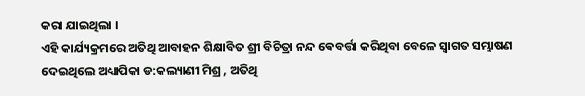କରା ଯାଇଥିଲା ।
ଏହି କାର୍ଯ୍ୟକ୍ରମରେ ଅତିଥି ଆବାହନ ଶିକ୍ଷାବିତ ଶ୍ରୀ ବିଚିତ୍ରା ନନ୍ଦ ଵେବର୍ତ୍ତା କରିଥିବା ବେଳେ ସ୍ୱାଗତ ସମ୍ଭାଷଣ ଦେଇଥିଲେ ଅଧ୍ୟାପିକା ଡ:କଲ୍ୟାଣୀ ମିଶ୍ର , ଅତିଥି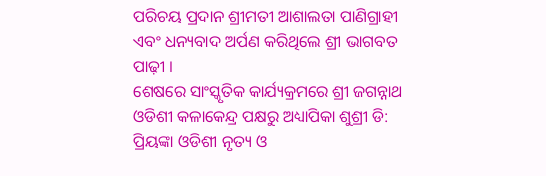ପରିଚୟ ପ୍ରଦାନ ଶ୍ରୀମତୀ ଆଶାଲତା ପାଣିଗ୍ରାହୀ ଏବଂ ଧନ୍ୟବାଦ ଅର୍ପଣ କରିଥିଲେ ଶ୍ରୀ ଭାଗବତ ପାଢ଼ୀ ।
ଶେଷରେ ସାଂସ୍କୃତିକ କାର୍ଯ୍ୟକ୍ରମରେ ଶ୍ରୀ ଜଗନ୍ନାଥ ଓଡିଶୀ କଳାକେନ୍ଦ୍ର ପକ୍ଷରୁ ଅଧ୍ୟାପିକା ଶୁଶ୍ରୀ ଡି: ପ୍ରିୟଙ୍କା ଓଡିଶୀ ନୃତ୍ୟ ଓ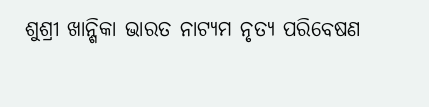ଶୁଶ୍ରୀ ଖାନ୍ଶିକା ଭାରତ ନାଟ୍ୟମ ନୃତ୍ୟ ପରିବେଷଣ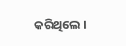କରିଥିଲେ ।